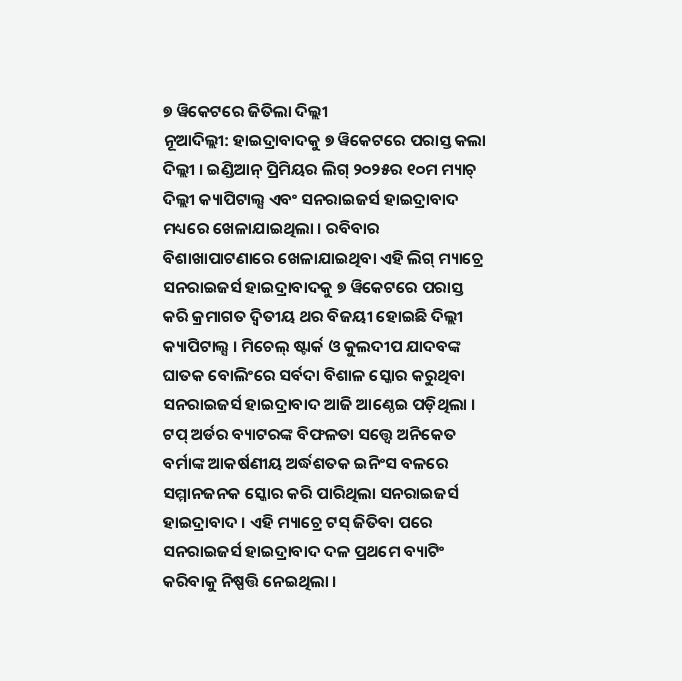୭ ୱିକେଟରେ ଜିତିଲା ଦିଲ୍ଲୀ
ନୂଆଦିଲ୍ଲୀ: ହାଇଦ୍ରାବାଦକୁ ୭ ୱିକେଟରେ ପରାସ୍ତ କଲା ଦିଲ୍ଲୀ । ଇଣ୍ଡିଆନ୍ ପ୍ରିମିୟର ଲିଗ୍ ୨୦୨୫ର ୧୦ମ ମ୍ୟାଚ୍ ଦିଲ୍ଲୀ କ୍ୟାପିଟାଲ୍ସ ଏବଂ ସନରାଇଜର୍ସ ହାଇଦ୍ରାବାଦ ମଧ୍ୟରେ ଖେଳାଯାଇଥିଲା । ରବିବାର ବିଶାଖାପାଟଣାରେ ଖେଳାଯାଇଥିବା ଏହି ଲିଗ୍ ମ୍ୟାଚ୍ରେ ସନରାଇଜର୍ସ ହାଇଦ୍ରାବାଦକୁ ୭ ୱିକେଟରେ ପରାସ୍ତ କରି କ୍ରମାଗତ ଦ୍ୱିତୀୟ ଥର ବିଜୟୀ ହୋଇଛି ଦିଲ୍ଲୀ କ୍ୟାପିଟାଲ୍ସ । ମିଚେଲ୍ ଷ୍ଟାର୍କ ଓ କୁଲଦୀପ ଯାଦବଙ୍କ ଘାତକ ବୋଲିଂରେ ସର୍ବଦା ବିଶାଳ ସ୍କୋର କରୁଥିବା ସନରାଇଜର୍ସ ହାଇଦ୍ରାବାଦ ଆଜି ଆଣ୍ଠେଇ ପଡ଼ିଥିଲା । ଟପ୍ ଅର୍ଡର ବ୍ୟାଟରଙ୍କ ବିଫଳତା ସତ୍ତ୍ୱେ ଅନିକେତ ବର୍ମାଙ୍କ ଆକର୍ଷଣୀୟ ଅର୍ଦ୍ଧଶତକ ଇନିଂସ ବଳରେ ସମ୍ମାନଜନକ ସ୍କୋର କରି ପାରିଥିଲା ସନରାଇଜର୍ସ ହାଇଦ୍ରାବାଦ । ଏହି ମ୍ୟାଚ୍ରେ ଟସ୍ ଜିତିବା ପରେ ସନରାଇଜର୍ସ ହାଇଦ୍ରାବାଦ ଦଳ ପ୍ରଥମେ ବ୍ୟାଟିଂ କରିବାକୁ ନିଷ୍ପତ୍ତି ନେଇଥିଲା ।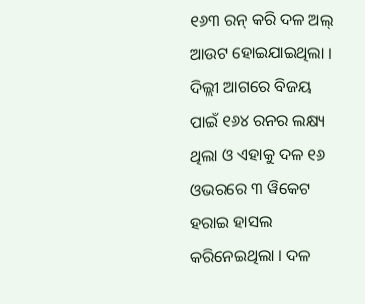୧୬୩ ରନ୍ କରି ଦଳ ଅଲ୍ ଆଉଟ ହୋଇଯାଇଥିଲା । ଦିଲ୍ଲୀ ଆଗରେ ବିଜୟ ପାଇଁ ୧୬୪ ରନର ଲକ୍ଷ୍ୟ ଥିଲା ଓ ଏହାକୁ ଦଳ ୧୬ ଓଭରରେ ୩ ୱିକେଟ ହରାଇ ହାସଲ କରିନେଇଥିଲା । ଦଳ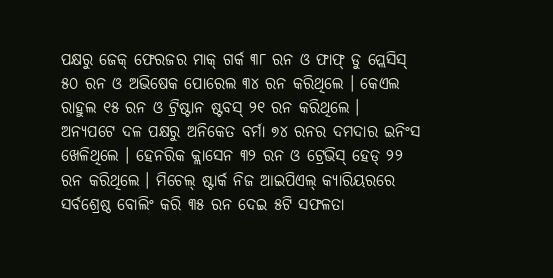ପକ୍ଷରୁ ଜେକ୍ ଫେରଜର ମାକ୍ ଗର୍କ ୩୮ ରନ ଓ ଫାଫ୍ ଡୁ ପ୍ଲେସିସ୍ ୫୦ ରନ ଓ ଅଭିଷେକ ପୋରେଲ ୩୪ ରନ କରିଥିଲେ । କେଏଲ ରାହୁଲ ୧୫ ରନ ଓ ଟ୍ରିଷ୍ଟାନ ଷ୍ଟବସ୍ ୨୧ ରନ କରିଥିଲେ ।
ଅନ୍ୟପଟେ ଦଳ ପକ୍ଷରୁ ଅନିକେତ ବର୍ମା ୭୪ ରନର ଦମଦାର ଇନିଂସ ଖେଳିଥିଲେ । ହେନରିକ କ୍ଲାସେନ ୩୨ ରନ ଓ ଟ୍ରେଭିସ୍ ହେଡ୍ ୨୨ ରନ କରିଥିଲେ । ମିଚେଲ୍ ଷ୍ଟାର୍କ ନିଜ ଆଇପିଏଲ୍ କ୍ୟାରିୟରରେ ସର୍ବଶ୍ରେଷ୍ଠ ବୋଲିଂ କରି ୩୫ ରନ ଦେଇ ୫ଟି ସଫଳତା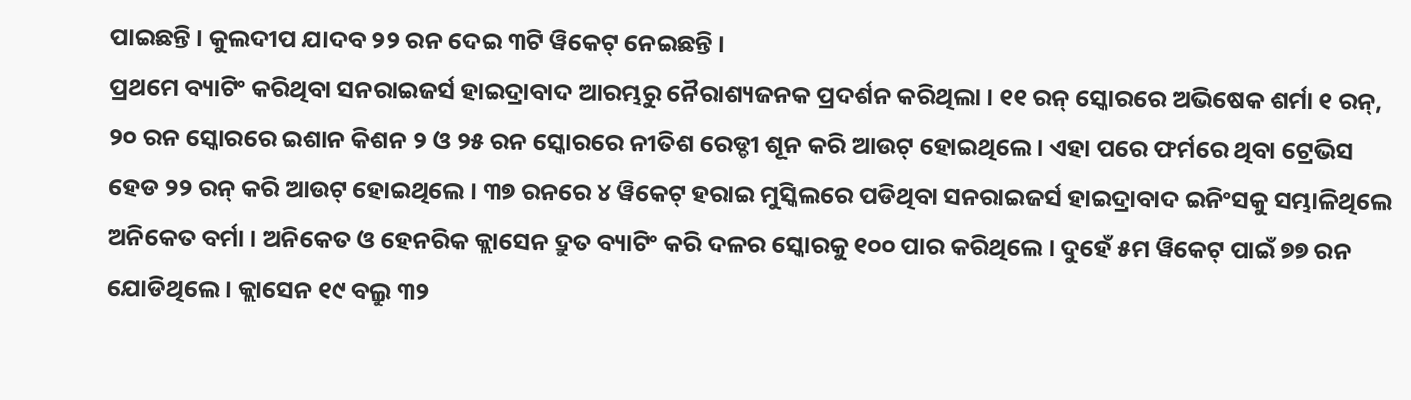ପାଇଛନ୍ତି । କୁଲଦୀପ ଯାଦବ ୨୨ ରନ ଦେଇ ୩ଟି ୱିକେଟ୍ ନେଇଛନ୍ତି ।
ପ୍ରଥମେ ବ୍ୟାଟିଂ କରିଥିବା ସନରାଇଜର୍ସ ହାଇଦ୍ରାବାଦ ଆରମ୍ଭରୁ ନୈରାଶ୍ୟଜନକ ପ୍ରଦର୍ଶନ କରିଥିଲା । ୧୧ ରନ୍ ସ୍କୋରରେ ଅଭିଷେକ ଶର୍ମା ୧ ରନ୍, ୨୦ ରନ ସ୍କୋରରେ ଇଶାନ କିଶନ ୨ ଓ ୨୫ ରନ ସ୍କୋରରେ ନୀତିଶ ରେଡ୍ଡୀ ଶୂନ କରି ଆଉଟ୍ ହୋଇଥିଲେ । ଏହା ପରେ ଫର୍ମରେ ଥିବା ଟ୍ରେଭିସ ହେଡ ୨୨ ରନ୍ କରି ଆଉଟ୍ ହୋଇଥିଲେ । ୩୭ ରନରେ ୪ ୱିକେଟ୍ ହରାଇ ମୁସ୍କିଲରେ ପଡିଥିବା ସନରାଇଜର୍ସ ହାଇଦ୍ରାବାଦ ଇନିଂସକୁ ସମ୍ଭାଳିଥିଲେ ଅନିକେତ ବର୍ମା । ଅନିକେତ ଓ ହେନରିକ କ୍ଲାସେନ ଦ୍ରୁତ ବ୍ୟାଟିଂ କରି ଦଳର ସ୍କୋରକୁ ୧୦୦ ପାର କରିଥିଲେ । ଦୁହେଁ ୫ମ ୱିକେଟ୍ ପାଇଁ ୭୭ ରନ ଯୋଡିଥିଲେ । କ୍ଲାସେନ ୧୯ ବଲ୍ରୁ ୩୨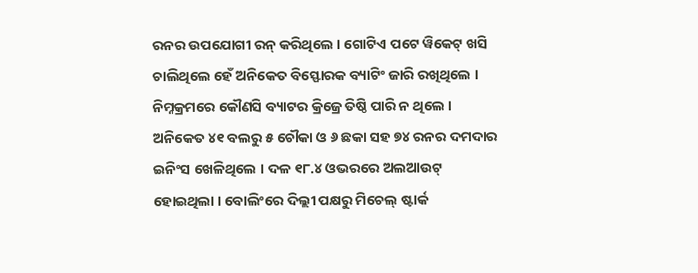ରନର ଉପଯୋଗୀ ରନ୍ କରିଥିଲେ । ଗୋଟିଏ ପଟେ ୱିକେଟ୍ ଖସି ଚାଲିଥିଲେ ହେଁ ଅନିକେତ ବିସ୍ଫୋରକ ବ୍ୟାଟିଂ ଜାରି ରଖିଥିଲେ । ନିମ୍ନକ୍ରମରେ କୌଣସି ବ୍ୟାଟର କ୍ରିଜ୍ରେ ତିଷ୍ଠି ପାରି ନ ଥିଲେ । ଅନିକେତ ୪୧ ବଲରୁ ୫ ଚୌକା ଓ ୬ ଛକା ସହ ୭୪ ରନର ଦମଦାର ଇନିଂସ ଖେଳିଥିଲେ । ଦଳ ୧୮.୪ ଓଭରରେ ଅଲଆଉଟ୍ ହୋଇଥିଲା । ବୋଲିଂରେ ଦିଲ୍ଲୀ ପକ୍ଷରୁ ମିଚେଲ୍ ଷ୍ଟାର୍କ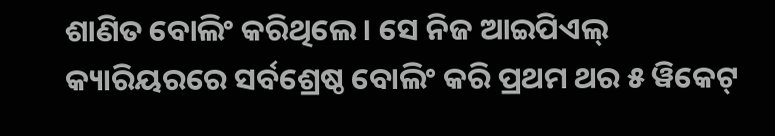ଶାଣିତ ବୋଲିଂ କରିଥିଲେ । ସେ ନିଜ ଆଇପିଏଲ୍ କ୍ୟାରିୟରରେ ସର୍ବଶ୍ରେଷ୍ଠ ବୋଲିଂ କରି ପ୍ରଥମ ଥର ୫ ୱିକେଟ୍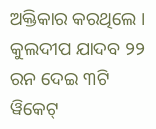ଅକ୍ତିକାର କରଥିଲେ । କୁଲଦୀପ ଯାଦବ ୨୨ ରନ ଦେଇ ୩ଟି ୱିକେଟ୍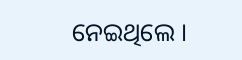ନେଇଥିଲେ ।